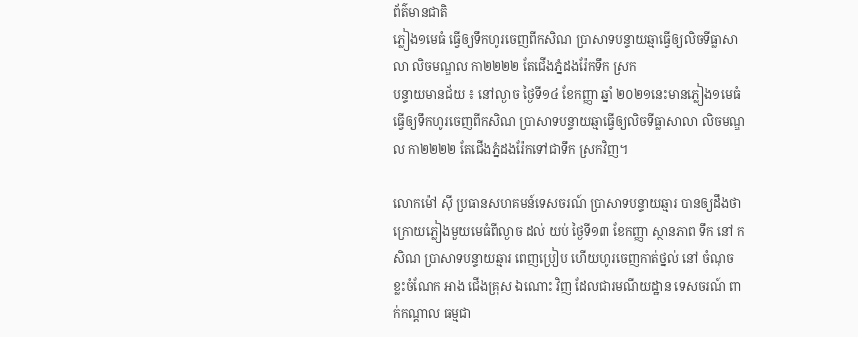ព័ត៌មានជាតិ
ភ្លៀង១មេធំ ធ្វើឲ្យទឹកហូរចេញពីកសិណ ប្រាសាទបន្ទាយឆ្មាធ្វើឲ្យលិចទីធ្លាសាលា លិចមណ្ឌល កា២២២២ តែជើងភ្នំដងរ៉ែកទឹក ស្រក
បន្ទាយមានជ័យ ៖ នៅល្ងាច ថ្ងៃទី១៤ ខែកញ្ញា ឆ្នាំ ២០២១នេះមានភ្លៀង១មេធំធ្វើឲ្យទឹកហូរចេញពីកសិណ ប្រាសាទបន្ទាយឆ្មាធ្វើឲ្យលិចទីធ្លាសាលា លិចមណ្ឌល កា២២២២ តែជើងភ្នំដងរ៉ែកទៅជាទឹក ស្រកវិញ។

លោកម៉ៅ ស៊ី ប្រធានសហគមន៍ទេសចរណ៍ ប្រាសាទបន្ទាយឆ្មារ បានឲ្យដឹងថា ក្រោយភ្លៀងមួយមេធំពីល្ងាច ដល់ យប់ ថ្ងៃទី១៣ ខែកញ្ញា ស្ថានភាព ទឹក នៅ កសិណ ប្រាសាទបន្ទាយឆ្មារ ពេញប្រៀប ហើយហូរចេញកាត់ថ្នល់ នៅ ចំណុច ខ្លះចំណែក អាង ជើងគ្រុស ឯណោះ វិញ ដែលជារមណីយដ្ឋាន ទេសចរណ៍ ពាក់កណ្តាល ធម្មជា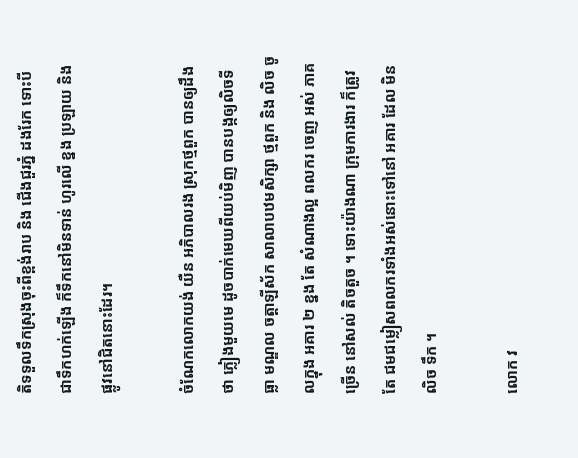តិទទួលទឹកស្រុងចុះពីខ្ពង់រាប និង ជើងជួរភ្នំ ដងរែក ទោះបីជាទឹកហក់ឡើង ក៏ទឹកនៅមិនទាន់ ហូរលើ ខ្នង ប្រឡាយ និង ផ្លូវនៅជិតនោះដែរ។

ចំណែកលោកយង់ យឺន អភិបាលរង ស្រុកថ្មពួក បានឲ្យដឹងថា ភ្លៀងមួយមេ ដូចបាក់មេឃពីយប់មិញ បានបង្កឲ្យលិចទីធ្លា មណ្ឌល ចត្តាឡីស័ក សាលាបឋមសិក្សា ថ្មពួក និង លិច ចូលក្នុង អគារ ២ ខ្នង តែ សំណាងល្អ ពលករ ចេញ អស់ ភាគច្រើន នៅសល់ តិចតួច ។ ទោះយ៉ាងណា ក្រុមការងារ ក៏ត្រូវ តែ ជមជម្លៀសពលករទាំងអស់នោះទៅនៅ អគារ ដែល មិន លិច ទឹក ។

លោក វ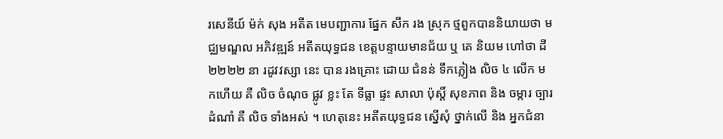រសេនីយ៍ ម៉ក់ សុង អតីត មេបញ្ជាការ ផ្នែក សឹក រង ស្រុក ថ្មពួកបាននិយាយថា មជ្ឈមណ្ឌល អភិវឌ្ឍន៍ អតីតយុទ្ធជន ខេត្តបន្ទាយមានជ័យ ឬ គេ និយម ហៅថា ដី២២២២ នា រដូវវស្សា នេះ បាន រងគ្រោះ ដោយ ជំនន់ ទឹកភ្លៀង លិច ៤ លើក មកហើយ គឺ លិច ចំណុច ផ្លូវ ខ្លះ តែ ទីធ្លា ផ្ទះ សាលា ប៉ុស្តិ៍ សុខភាព និង ចម្ការ ច្បារ ដំណាំ គឺ លិច ទាំងអស់ ។ ហេតុនេះ អតីតយុទ្ធជន ស្នើសុំ ថ្នាក់លើ និង អ្នកជំនា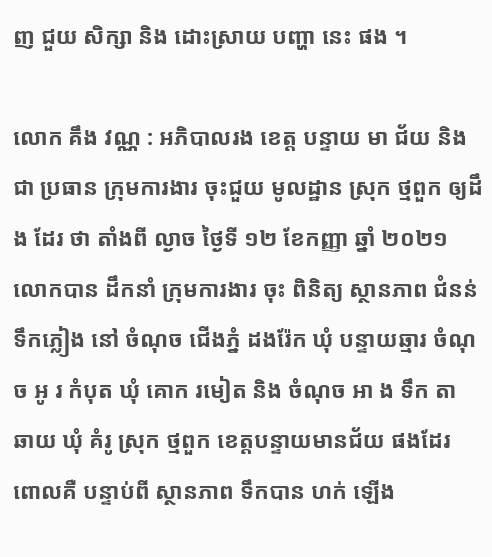ញ ជួយ សិក្សា និង ដោះស្រាយ បញ្ហា នេះ ផង ។

លោក គឹង វណ្ណ : អភិបាលរង ខេត្ត បន្ទាយ មា ជ័យ និង ជា ប្រធាន ក្រុមការងារ ចុះជួយ មូលដ្ឋាន ស្រុក ថ្មពួក ឲ្យដឹង ដែរ ថា តាំងពី ល្ងាច ថ្ងៃទី ១២ ខែកញ្ញា ឆ្នាំ ២០២១ លោកបាន ដឹកនាំ ក្រុមការងារ ចុះ ពិនិត្យ ស្ថានភាព ជំនន់ ទឹកភ្លៀង នៅ ចំណុច ជើងភ្នំ ដងរ៉ែក ឃុំ បន្ទាយឆ្មារ ចំណុច ឣូ រ កំបុត ឃុំ គោក រមៀត និង ចំណុច ឣា ង ទឹក តា ឆាយ ឃុំ គំរូ ស្រុក ថ្មពួក ខេត្តបន្ទាយមានជ័យ ផងដែរ ពោលគឺ បន្ទាប់ពី ស្ថានភាព ទឹកបាន ហក់ ឡើង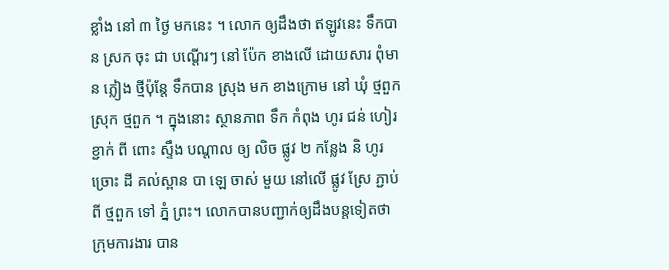ខ្លាំង នៅ ៣ ថ្ងៃ មកនេះ ។ លោក ឲ្យដឹងថា ឥឡូវនេះ ទឹកបាន ស្រក ចុះ ជា បណ្តើរៗ នៅ ប៉ែក ខាងលើ ដោយសារ ពុំមាន ភ្លៀង ថ្មីប៉ុន្តែ ទឹកបាន ស្រុង មក ខាងក្រោម នៅ ឃុំ ថ្មពួក ស្រុក ថ្មពួក ។ ក្នុងនោះ ស្ថានភាព ទឹក កំពុង ហូរ ជន់ ហៀរ ខ្ជាក់ ពី ពោះ ស្ទឹង បណ្តាល ឲ្យ លិច ផ្លូវ ២ កន្លែង និ ហូរ ច្រោះ ដី គល់ស្ពាន បា ឡេ ចាស់ មួយ នៅលើ ផ្លូវ ស្រែ ភ្ជាប់ ពី ថ្មពួក ទៅ ភ្នំ ព្រះ។ លោកបានបញ្ជាក់ឲ្យដឹងបន្តទៀតថា ក្រុមការងារ បាន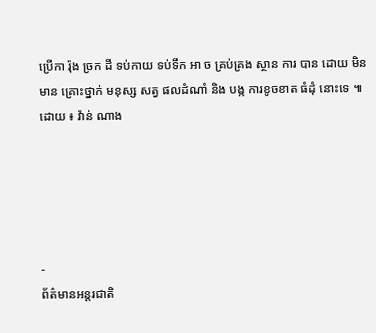ប្រើកា រ៉ុង ច្រក ដី ទប់កាយ ទប់ទឹក ឣា ច គ្រប់គ្រង ស្ថាន ការ បាន ដោយ មិនមាន គ្រោះថ្នាក់ មនុស្ស សត្វ ផលដំណាំ និង បង្ក ការខូចខាត ធំដុំ នោះទេ ៕
ដោយ ៖ វ៉ាន់ ណាង





-
ព័ត៌មានអន្ដរជាតិ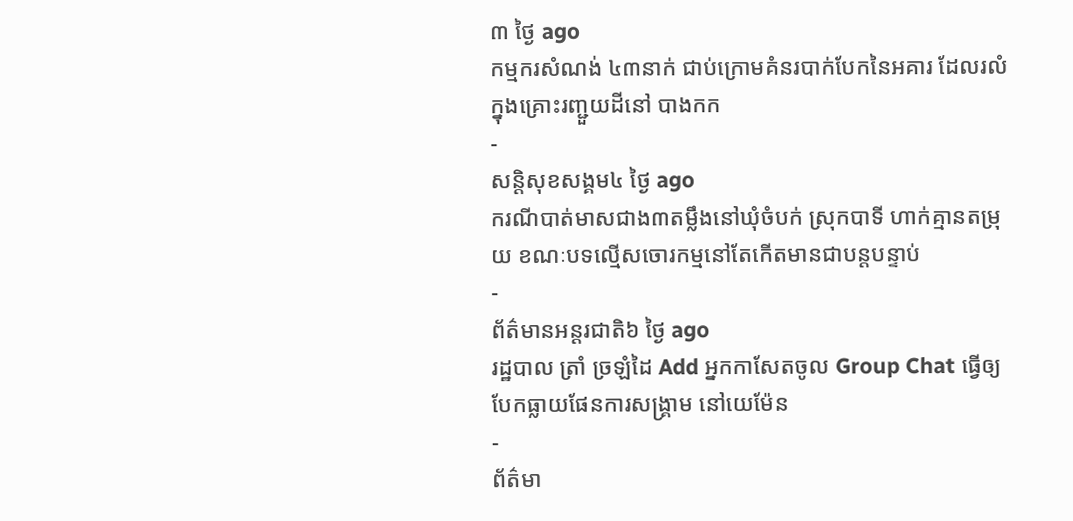៣ ថ្ងៃ ago
កម្មករសំណង់ ៤៣នាក់ ជាប់ក្រោមគំនរបាក់បែកនៃអគារ ដែលរលំក្នុងគ្រោះរញ្ជួយដីនៅ បាងកក
-
សន្តិសុខសង្គម៤ ថ្ងៃ ago
ករណីបាត់មាសជាង៣តម្លឹងនៅឃុំចំបក់ ស្រុកបាទី ហាក់គ្មានតម្រុយ ខណៈបទល្មើសចោរកម្មនៅតែកើតមានជាបន្តបន្ទាប់
-
ព័ត៌មានអន្ដរជាតិ៦ ថ្ងៃ ago
រដ្ឋបាល ត្រាំ ច្រឡំដៃ Add អ្នកកាសែតចូល Group Chat ធ្វើឲ្យបែកធ្លាយផែនការសង្គ្រាម នៅយេម៉ែន
-
ព័ត៌មា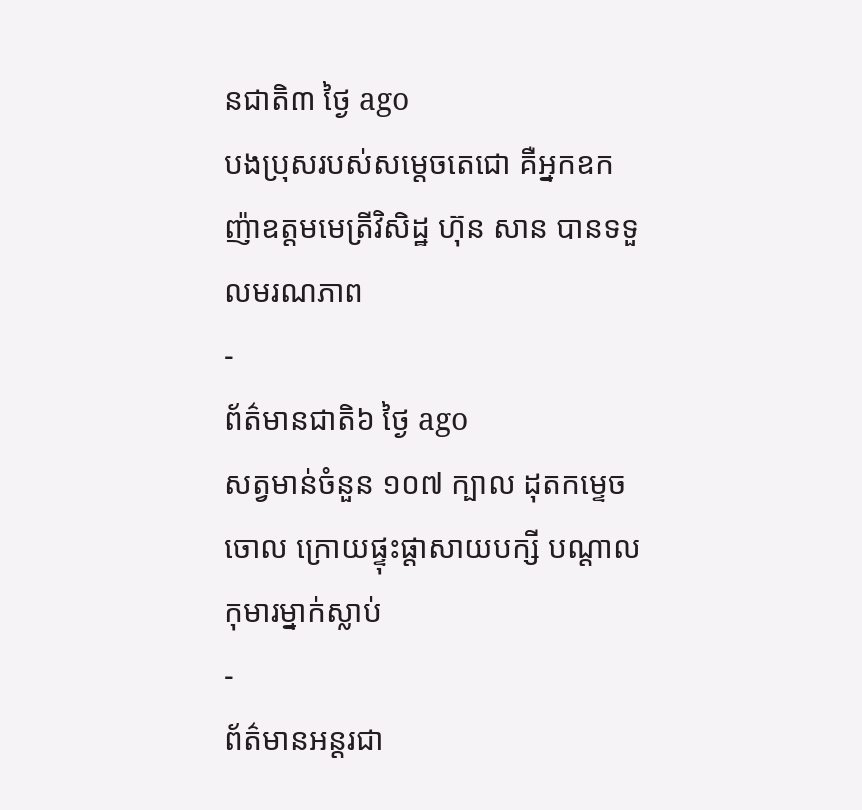នជាតិ៣ ថ្ងៃ ago
បងប្រុសរបស់សម្ដេចតេជោ គឺអ្នកឧកញ៉ាឧត្តមមេត្រីវិសិដ្ឋ ហ៊ុន សាន បានទទួលមរណភាព
-
ព័ត៌មានជាតិ៦ ថ្ងៃ ago
សត្វមាន់ចំនួន ១០៧ ក្បាល ដុតកម្ទេចចោល ក្រោយផ្ទុះផ្ដាសាយបក្សី បណ្តាលកុមារម្នាក់ស្លាប់
-
ព័ត៌មានអន្ដរជា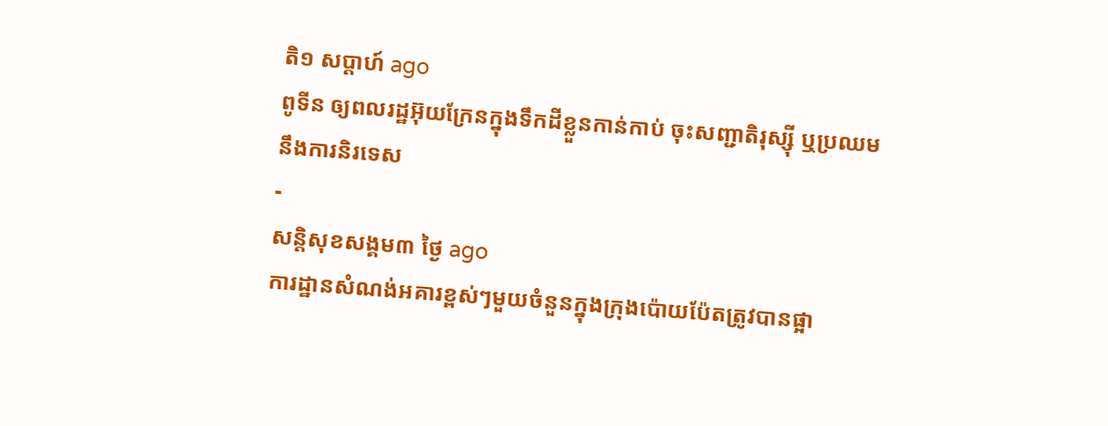តិ១ សប្តាហ៍ ago
ពូទីន ឲ្យពលរដ្ឋអ៊ុយក្រែនក្នុងទឹកដីខ្លួនកាន់កាប់ ចុះសញ្ជាតិរុស្ស៊ី ឬប្រឈមនឹងការនិរទេស
-
សន្តិសុខសង្គម៣ ថ្ងៃ ago
ការដ្ឋានសំណង់អគារខ្ពស់ៗមួយចំនួនក្នុងក្រុងប៉ោយប៉ែតត្រូវបានផ្អា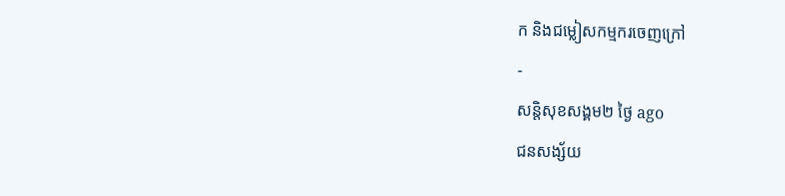ក និងជម្លៀសកម្មករចេញក្រៅ
-
សន្តិសុខសង្គម២ ថ្ងៃ ago
ជនសង្ស័យ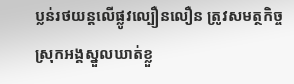ប្លន់រថយន្តលើផ្លូវល្បឿនលឿន ត្រូវសមត្ថកិច្ចស្រុកអង្គស្នួលឃាត់ខ្លួ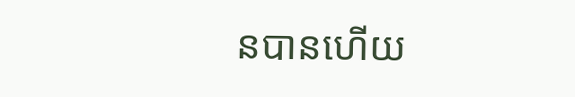នបានហើយ